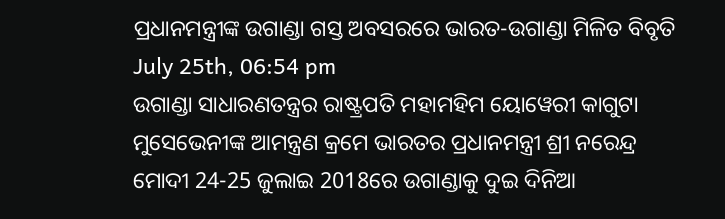ପ୍ରଧାନମନ୍ତ୍ରୀଙ୍କ ଉଗାଣ୍ଡା ଗସ୍ତ ଅବସରରେ ଭାରତ-ଉଗାଣ୍ଡା ମିଳିତ ବିବୃତି
July 25th, 06:54 pm
ଉଗାଣ୍ଡା ସାଧାରଣତନ୍ତ୍ରର ରାଷ୍ଟ୍ରପତି ମହାମହିମ ୟୋୱେରୀ କାଗୁଟା ମୁସେଭେନୀଙ୍କ ଆମନ୍ତ୍ରଣ କ୍ରମେ ଭାରତର ପ୍ରଧାନମନ୍ତ୍ରୀ ଶ୍ରୀ ନରେନ୍ଦ୍ର ମୋଦୀ 24-25 ଜୁଲାଇ 2018ରେ ଉଗାଣ୍ଡାକୁ ଦୁଇ ଦିନିଆ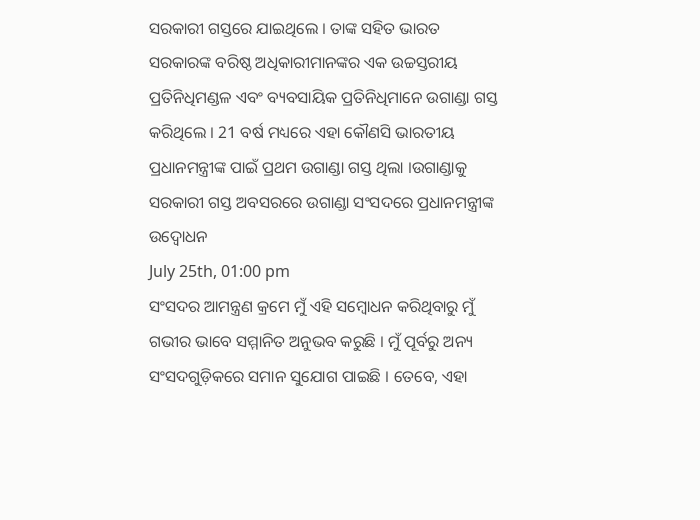ସରକାରୀ ଗସ୍ତରେ ଯାଇଥିଲେ । ତାଙ୍କ ସହିତ ଭାରତ ସରକାରଙ୍କ ବରିଷ୍ଠ ଅଧିକାରୀମାନଙ୍କର ଏକ ଉଚ୍ଚସ୍ତରୀୟ ପ୍ରତିନିଧିମଣ୍ଡଳ ଏବଂ ବ୍ୟବସାୟିକ ପ୍ରତିନିଧିମାନେ ଉଗାଣ୍ଡା ଗସ୍ତ କରିଥିଲେ । 21 ବର୍ଷ ମଧ୍ୟରେ ଏହା କୌଣସି ଭାରତୀୟ ପ୍ରଧାନମନ୍ତ୍ରୀଙ୍କ ପାଇଁ ପ୍ରଥମ ଉଗାଣ୍ଡା ଗସ୍ତ ଥିଲା ।ଉଗାଣ୍ଡାକୁ ସରକାରୀ ଗସ୍ତ ଅବସରରେ ଉଗାଣ୍ଡା ସଂସଦରେ ପ୍ରଧାନମନ୍ତ୍ରୀଙ୍କ ଉଦ୍ବୋଧନ
July 25th, 01:00 pm
ସଂସଦର ଆମନ୍ତ୍ରଣ କ୍ରମେ ମୁଁ ଏହି ସମ୍ବୋଧନ କରିଥିବାରୁ ମୁଁ ଗଭୀର ଭାବେ ସମ୍ମାନିତ ଅନୁଭବ କରୁଛି । ମୁଁ ପୂର୍ବରୁ ଅନ୍ୟ ସଂସଦଗୁଡ଼ିକରେ ସମାନ ସୁଯୋଗ ପାଇଛି । ତେବେ, ଏହା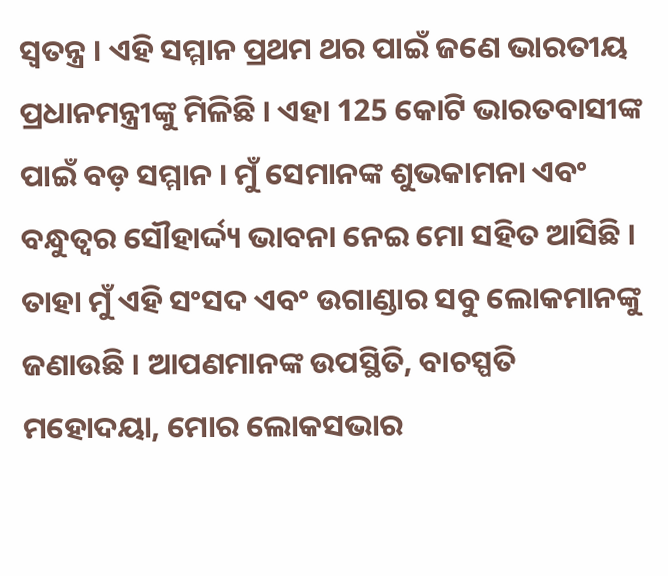ସ୍ୱତନ୍ତ୍ର । ଏହି ସମ୍ମାନ ପ୍ରଥମ ଥର ପାଇଁ ଜଣେ ଭାରତୀୟ ପ୍ରଧାନମନ୍ତ୍ରୀଙ୍କୁ ମିଳିଛି । ଏହା 125 କୋଟି ଭାରତବାସୀଙ୍କ ପାଇଁ ବଡ଼ ସମ୍ମାନ । ମୁଁ ସେମାନଙ୍କ ଶୁଭକାମନା ଏବଂ ବନ୍ଧୁତ୍ୱର ସୌହାର୍ଦ୍ଦ୍ୟ ଭାବନା ନେଇ ମୋ ସହିତ ଆସିଛି । ତାହା ମୁଁ ଏହି ସଂସଦ ଏବଂ ଉଗାଣ୍ଡାର ସବୁ ଲୋକମାନଙ୍କୁ ଜଣାଉଛି । ଆପଣମାନଙ୍କ ଉପସ୍ଥିତି, ବାଚସ୍ପତି ମହୋଦୟା, ମୋର ଲୋକସଭାର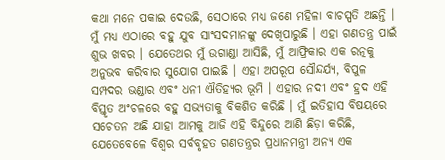କଥା ମନେ ପକାଇ ଦେଉଛି, ସେଠାରେ ମଧ୍ୟ ଜଣେ ମହିଳା ବାଚସ୍ପତି ଅଛନ୍ତି । ମୁଁ ମଧ୍ୟ ଏଠାରେ ବହୁ ଯୁବ ସାଂସଦମାନଙ୍କୁ ଦେଖିପାରୁଛି । ଏହା ଗଣତନ୍ତ୍ର ପାଇଁ ଶୁଭ ଖବର । ଯେତେଥର ମୁଁ ଉଗାଣ୍ଡା ଆସିଛି, ମୁଁ ଆଫ୍ରିକାର ଏକ ରତ୍ନକୁ ଅନୁଭବ କରିବାର ସୁଯୋଗ ପାଇଛି । ଏହା ଅପରୂପ ସୌନ୍ଦର୍ଯ୍ୟ, ବିପୁଳ ସମ୍ପଦର ଭଣ୍ଡାର ଏବଂ ଧନୀ ଐତିହ୍ୟର ଭୂମି । ଏହାର ନଦୀ ଏବଂ ହ୍ରଦ ଏହି ବିସ୍ତୃତ ଅଂଚଳରେ ବହୁ ସଭ୍ୟତାକୁ ବିକଶିତ କରିଛି । ମୁଁ ଇତିହାସ ବିଷୟରେ ସଚେତନ ଅଛି ଯାହା ଆମକୁ ଆଜି ଏହି ବିନ୍ଦୁରେ ଆଣି ଛିଡ଼ା କରିଛି, ଯେତେବେଳେ ବିଶ୍ୱର ସର୍ବବୃହତ ଗଣତନ୍ତ୍ରର ପ୍ରଧାନମନ୍ତ୍ରୀ ଅନ୍ୟ ଏକ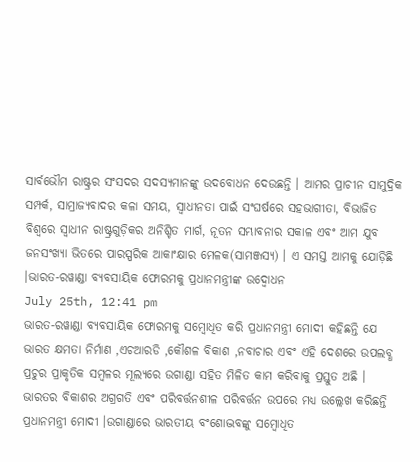ସାର୍ବଭୌମ ରାଷ୍ଟ୍ରର ସଂସଦର ସଦସ୍ୟମାନଙ୍କୁ ଉଦବୋଧନ ଦେଉଛନ୍ତି । ଆମର ପ୍ରାଚୀନ ସାମୁଦ୍ରିକ ସମ୍ପର୍କ, ସାମ୍ରାଜ୍ୟବାଦର କଳା ସମୟ, ସ୍ୱାଧୀନତା ପାଇଁ ସଂଘର୍ଷରେ ସହଭାଗୀତା, ବିଭାଜିତ ବିଶ୍ୱରେ ସ୍ୱାଧୀନ ରାଷ୍ଟ୍ରଗୁଡ଼ିକର ଅନିଶ୍ଚିତ ମାର୍ଗ, ନୂତନ ସମ୍ଭାବନାର ସକାଳ ଏବଂ ଆମ ଯୁବ ଜନସଂଖ୍ୟା ଭିତରେ ପାରସ୍ପରିକ ଆକାଂକ୍ଷାର ମେଳକ(ସାମଞ୍ଜସ୍ୟ) । ଏ ସମସ୍ତ ଆମକୁ ଯୋଡ଼ିଛି ।ଭାରତ-ରୱାଣ୍ଡା ବ୍ୟବସାୟିକ ଫୋରମକୁ ପ୍ରଧାନମନ୍ତ୍ରୀଙ୍କ ଉଦ୍ବୋଧନ
July 25th, 12:41 pm
ଭାରତ-ରୱାଣ୍ଡା ବ୍ୟବସାୟିକ ଫୋରମକୁ ସମ୍ବୋଧିତ କରି ପ୍ରଧାନମନ୍ତ୍ରୀ ମୋଦୀ କହିଛନ୍ତି ଯେ ଭାରତ କ୍ଷମତା ନିର୍ମାଣ ,ଏଚଆରଡି ,କୌଶଳ ବିକାଶ ,ନବାଚାର ଏବଂ ଏହି ଦେଶରେ ଉପଲବ୍ଧ ପ୍ରଚୁର ପ୍ରାକୃତିକ ସମ୍ବଳର ମୂଲ୍ୟରେ ଉଗାଣ୍ଡା ସହିତ ମିଳିତ କାମ କରିବାକୁ ପ୍ରସ୍ତୁତ ଅଛି । ଭାରତର ବିକାଶର ଅଗ୍ରଗତି ଏବଂ ପରିବର୍ତ୍ତନଶୀଳ ପରିବର୍ତ୍ତନ ଉପରେ ମଧ୍ୟ ଉଲ୍ଲେଖ କରିଛନ୍ତି ପ୍ରଧାନମନ୍ତ୍ରୀ ମୋଦୀ ।ଉଗାଣ୍ଡାରେ ଭାରତୀୟ ବଂଶୋଦ୍ଭବଙ୍କୁ ସମ୍ବୋଧିତ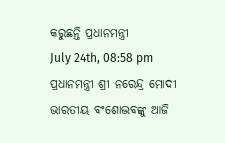କରୁଛନ୍ତି ପ୍ରଧାନମନ୍ତ୍ରୀ
July 24th, 08:58 pm
ପ୍ରଧାନମନ୍ତ୍ରୀ ଶ୍ରୀ ନରେନ୍ଦ୍ର ମୋଦୀ ଭାରତୀୟ ବଂଶୋଦ୍ଭବଙ୍କୁ ଆଜି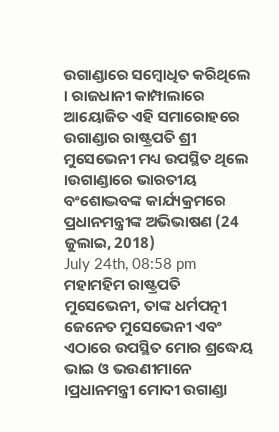ଉଗାଣ୍ଡାରେ ସମ୍ବୋଧିତ କରିଥିଲେ । ରାଜଧାନୀ କାମ୍ପାଲାରେ ଆୟୋଜିତ ଏହି ସମାରୋହରେ ଉଗାଣ୍ଡାର ରାଷ୍ଟ୍ରପତି ଶ୍ରୀ ମୁସେଭେନୀ ମଧ୍ୟ ଉପସ୍ଥିତ ଥିଲେ ।ଉଗାଣ୍ଡାରେ ଭାରତୀୟ ବଂଶୋଦ୍ଭବଙ୍କ କାର୍ଯ୍ୟକ୍ରମରେ ପ୍ରଧାନମନ୍ତ୍ରୀଙ୍କ ଅଭିଭାଷଣ (24 ଜୁଲାଇ, 2018)
July 24th, 08:58 pm
ମହାମହିମ ରାଷ୍ଟ୍ରପତି ମୁସେଭେନୀ, ତାଙ୍କ ଧର୍ମପତ୍ନୀ ଜେନେତ ମୁସେଭେନୀ ଏବଂ ଏଠାରେ ଉପସ୍ଥିତ ମୋର ଶ୍ରଦ୍ଧେୟ ଭାଇ ଓ ଭଉଣୀମାନେ ।ପ୍ରଧାନମନ୍ତ୍ରୀ ମୋଦୀ ଉଗାଣ୍ଡା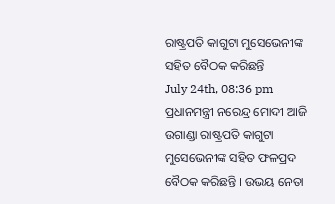ରାଷ୍ଟ୍ରପତି କାଗୁଟା ମୁସେଭେନୀଙ୍କ ସହିତ ବୈଠକ କରିଛନ୍ତି
July 24th, 08:36 pm
ପ୍ରଧାନମନ୍ତ୍ରୀ ନରେନ୍ଦ୍ର ମୋଦୀ ଆଜି ଉଗାଣ୍ଡା ରାଷ୍ଟ୍ରପତି କାଗୁଟା ମୁସେଭେନୀଙ୍କ ସହିତ ଫଳପ୍ରଦ ବୈଠକ କରିଛନ୍ତି । ଉଭୟ ନେତା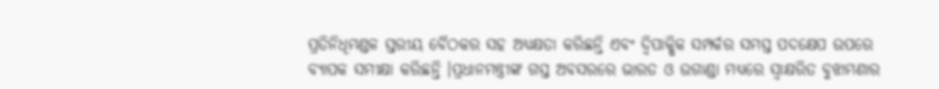ପ୍ରତିନିଧିମଣ୍ଡଳ ସ୍ତରୀୟ ବୈଠକର ସହ ଅଧ୍ୟକ୍ଷତା କରିଛନ୍ତି ଏବଂ ଦ୍ୱିପାକ୍ଷିକ ସମ୍ପର୍କର ସମସ୍ତ ପଦକ୍ଷେପ ଉପରେ ବ୍ୟାପକ ସମୀକ୍ଷା କରିଛନ୍ତି ।ପ୍ରଧାନମନ୍ତ୍ରୀଙ୍କ ଗସ୍ତ ଅବସରରେ ଭାରତ ଓ ଉଗାଣ୍ଡା ମଧ୍ୟରେ ସ୍ଵାକ୍ଷରିତ ବୁଝାମଣାର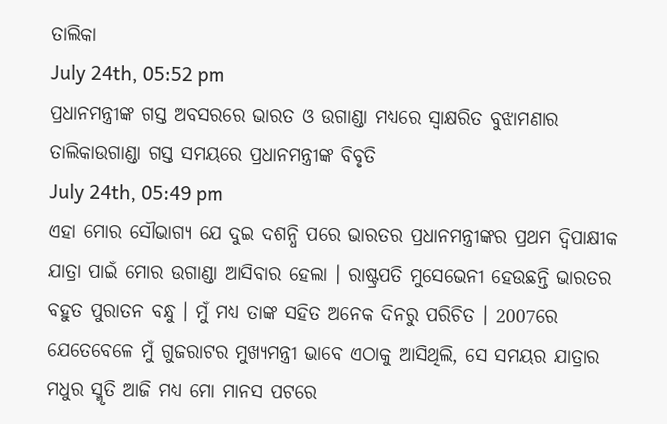ତାଲିକା
July 24th, 05:52 pm
ପ୍ରଧାନମନ୍ତ୍ରୀଙ୍କ ଗସ୍ତ ଅବସରରେ ଭାରତ ଓ ଉଗାଣ୍ଡା ମଧ୍ୟରେ ସ୍ଵାକ୍ଷରିତ ବୁଝାମଣାର ତାଲିକାଉଗାଣ୍ଡା ଗସ୍ତ ସମୟରେ ପ୍ରଧାନମନ୍ତ୍ରୀଙ୍କ ବିବୃତି
July 24th, 05:49 pm
ଏହା ମୋର ସୌଭାଗ୍ୟ ଯେ ଦୁଇ ଦଶନ୍ଧି ପରେ ଭାରତର ପ୍ରଧାନମନ୍ତ୍ରୀଙ୍କର ପ୍ରଥମ ଦ୍ୱିପାକ୍ଷୀକ ଯାତ୍ରା ପାଇଁ ମୋର ଉଗାଣ୍ଡା ଆସିବାର ହେଲା । ରାଷ୍ଟ୍ରପତି ମୁସେଭେନୀ ହେଉଛନ୍ତି ଭାରତର ବହୁତ ପୁରାତନ ବନ୍ଧୁ । ମୁଁ ମଧ୍ୟ ତାଙ୍କ ସହିତ ଅନେକ ଦିନରୁ ପରିଚିତ । 2007ରେ ଯେତେବେଳେ ମୁଁ ଗୁଜରାଟର ମୁଖ୍ୟମନ୍ତ୍ରୀ ଭାବେ ଏଠାକୁ ଆସିଥିଲି, ସେ ସମୟର ଯାତ୍ରାର ମଧୁର ସ୍ମୃତି ଆଜି ମଧ୍ୟ ମୋ ମାନସ ପଟରେ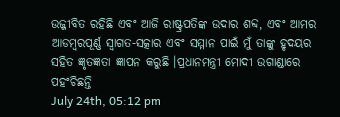ଉଜ୍ଜୀବିତ ରହିଛି ଏବଂ ଆଜି ରାଷ୍ଟ୍ରପତିଙ୍କ ଉଦାର ଶବ୍ଦ, ଏବଂ ଆମର ଆଡମ୍ବରପୂର୍ଣ୍ଣ ସ୍ୱାଗତ-ସତ୍କାର ଏବଂ ସମ୍ମାନ ପାଇଁ ମୁଁ ତାଙ୍କୁ ହୃଦୟର ସହିତ ଜ୍ଞୃତଜ୍ଞତା ଜ୍ଞାପନ କରୁଛି ।ପ୍ରଧାନମନ୍ତ୍ରୀ ମୋଦୀ ଉଗାଣ୍ଡାରେ ପହଂଚିଛନ୍ତି
July 24th, 05:12 pm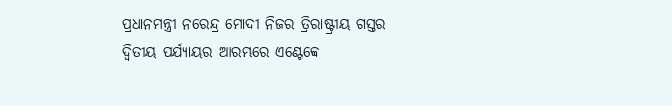ପ୍ରଧାନମନ୍ତ୍ରୀ ନରେନ୍ଦ୍ର ମୋଦୀ ନିଜର ତ୍ରିରାଷ୍ଟ୍ରୀୟ ଗସ୍ତର ଦ୍ୱିତୀୟ ପର୍ଯ୍ୟାୟର ଆରମ୍ଭରେ ଏଣ୍ଟେବ୍ବେ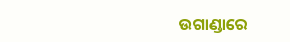ଉଗାଣ୍ଡାରେ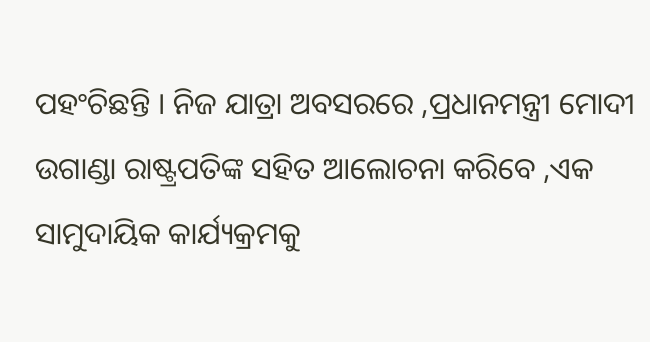ପହଂଚିଛନ୍ତି । ନିଜ ଯାତ୍ରା ଅବସରରେ ,ପ୍ରଧାନମନ୍ତ୍ରୀ ମୋଦୀ ଉଗାଣ୍ଡା ରାଷ୍ଟ୍ରପତିଙ୍କ ସହିତ ଆଲୋଚନା କରିବେ ,ଏକ ସାମୁଦାୟିକ କାର୍ଯ୍ୟକ୍ରମକୁ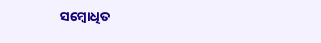ସମ୍ବୋଧିତ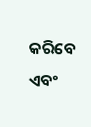କରିବେ ଏବଂ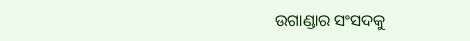ଉଗାଣ୍ଡାର ସଂସଦକୁ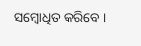ସମ୍ବୋଧିତ କରିବେ ।